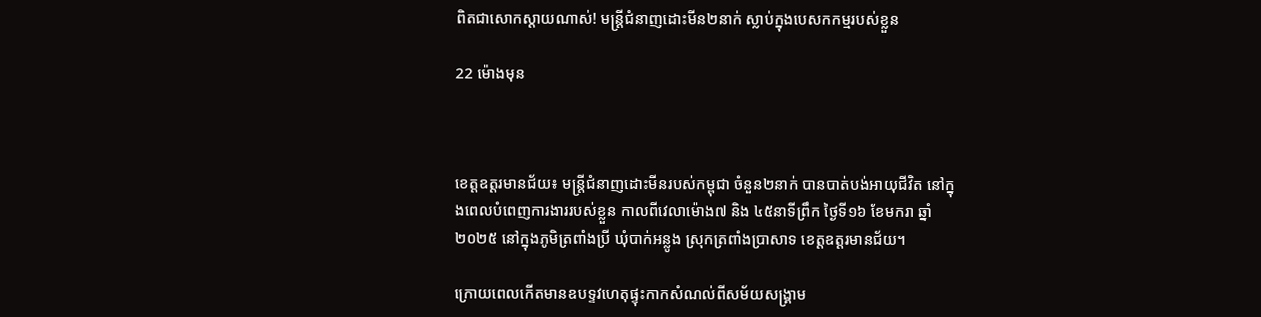ពិតជាសោកស្ដាយណាស់! មន្រ្ដីជំនាញដោះមីន២នាក់ ស្លាប់ក្នុងបេសកកម្មរបស់ខ្លួន

22 ម៉ោងមុន



ខេត្តឧត្ដរមានជ័យ៖ មន្រ្ដីជំនាញដោះមីនរបស់កម្ពុជា ចំនួន២នាក់ បានបាត់បង់អាយុជីវិត នៅក្នុងពេលបំពេញការងាររបស់ខ្លួន កាលពីវេលាម៉ោង៧ និង ៤៥នាទីព្រឹក ថ្ងៃទី១៦ ខែមករា ឆ្នាំ២០២៥ នៅក្នុងភូមិត្រពាំងប្រី ឃុំបាក់អន្លូង ស្រុកត្រពាំងប្រាសាទ ខេត្តឧត្ដរមានជ័យ។

ក្រោយពេលកើតមានឧបទ្ទវហេតុផ្ទុះកាកសំណល់ពីសម័យសង្គ្រាម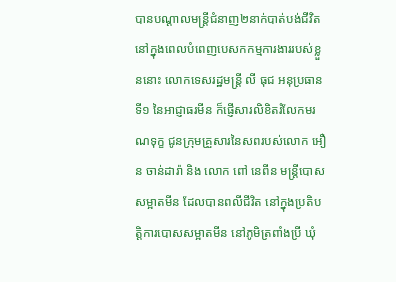បានបណ្ដាលមន្រ្ដីជំនាញ២នាក់បាត់បង់ជីវិត នៅក្នុងពេលបំពេញបេសកកម្មការងាររបស់ខ្លួននោះ លោកទេសរដ្ឋមន្រ្តី លី ធុជ អនុប្រធានទី១ នៃអាជ្ញាធរមីន ក៏ផ្ញើសារលិខិតរំលែកមរណទុក្ខ ជូនក្រុមគ្រួសារនៃសពរបស់លោក អឿន ចាន់ដារ៉ា និង លោក ពៅ នេពីន មន្រ្ដីបោសសម្អាតមីន ដែលបានពលីជីវិត នៅក្នុងប្រតិបត្តិការបោសសម្អាតមីន នៅភូមិត្រពាំងប្រី ឃុំ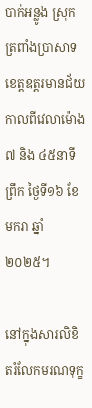បាក់អន្លូង ស្រុកត្រពាំងប្រាសាទ ខេត្តឧត្តរមានជ័យ កាលពីវេលាម៉ោង៧ និង ៤៥នាទីព្រឹក ថ្ងៃទី១៦ ខែមករា ឆ្នាំ២០២៥។

នៅក្នុងសារលិខិតរំលែកមរណទុក្ខ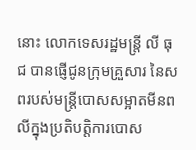នោះ លោកទេសរដ្ឋមន្រ្តី លី ធុជ បានផ្ញើជូនក្រុមគ្រួសារ នៃសពរបស់មន្រ្ដីបោសសម្អាតមីនពលីក្នុងប្រតិបត្តិការបោស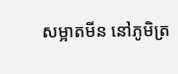សម្អាតមីន នៅភូមិត្រ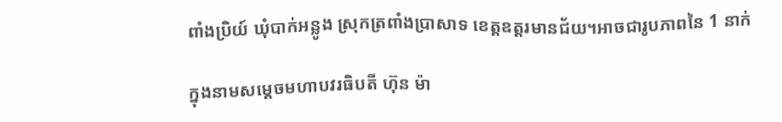ពាំងប្រិយ៍ ឃុំបាក់អន្លូង ស្រុកត្រពាំងប្រាសាទ ខេត្តឧត្តរមានជ័យ។អាចជារូបភាពនៃ 1 នាក់

ក្នុងនាមសម្តេចមហាបវរធិបតី ហ៊ុន ម៉ា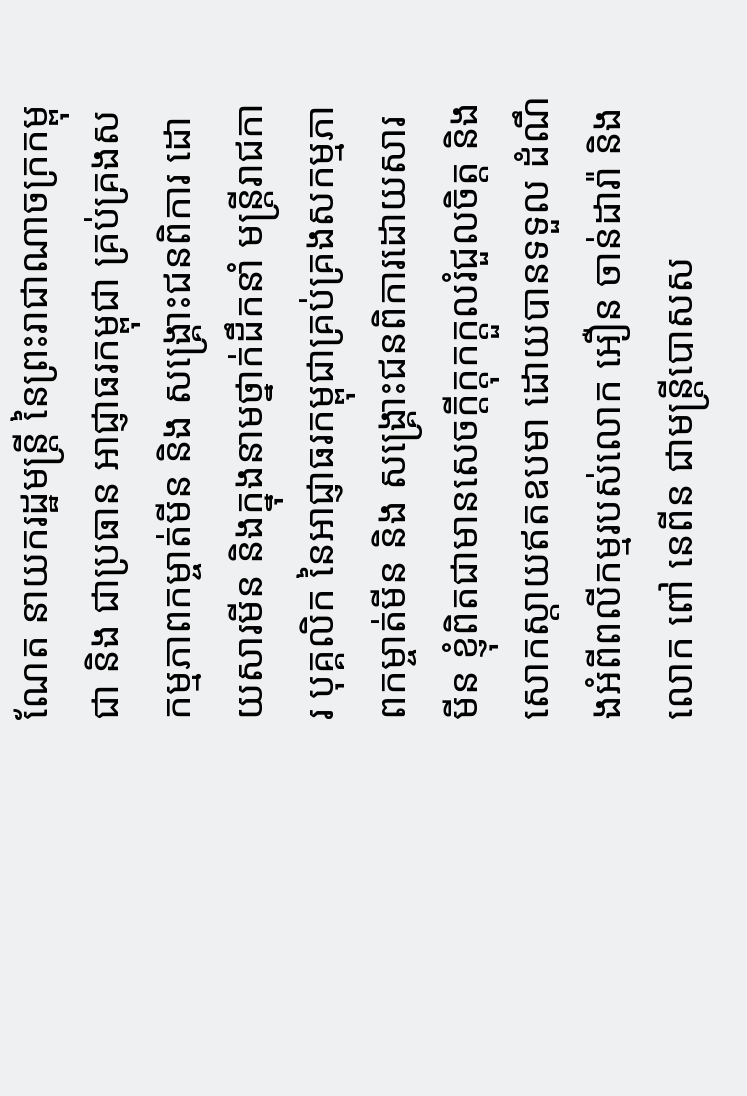ណែត នាយករដ្ឋមន្ត្រី នៃព្រះរាជាណាចក្រកម្ពុជា និង ជាប្រធាន អាជ្ញាធរកម្ពុជា គ្រប់គ្រងសកម្មភាពកម្ចាត់មីន និង សង្គ្រោះជនពិការ ដោយសារមីន និងក្នុងនាមថ្នាក់ដឹកនាំ មន្ត្រីរាជការ បុគ្គលិក នៃអាជ្ញាធរកម្ពុជាគ្រប់គ្រងសកម្មភាពកម្ចាត់មីន និង សង្គ្រោះជនពិការដោយសារមីន ខ្ញុំពិតជាមានសេចក្ដីក្ដុកក្ដួលរំជួលចិត្ត និង សោកស្តាយឥតឧបមា ដោយបានទទួល ដំណឹងអំពីពលីកម្មរបស់លោក អឿន ចាន់ដារ៉ា និង លោក ពៅ នេពីន ជាមន្រ្ដីបោសស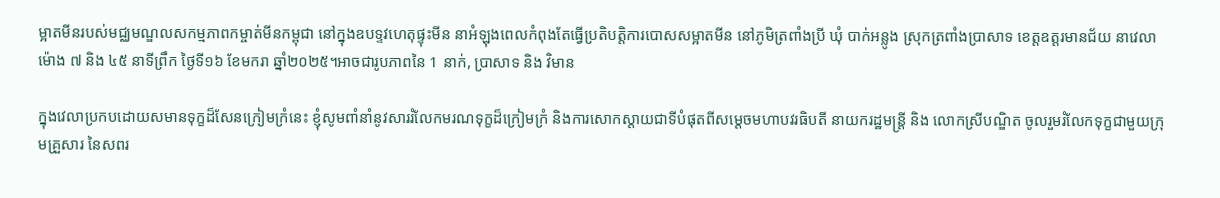ម្អាតមីនរបស់មជ្ឈមណ្ឌលសកម្មភាពកម្ចាត់មីនកម្ពុជា នៅក្នុងឧបទ្ទវហេតុផ្ទុះមីន នាអំឡុងពេលកំពុងតែធ្វើប្រតិបត្តិការបោសសម្អាតមីន នៅភូមិត្រពាំងប្រី ឃុំ បាក់អន្លូង ស្រុកត្រពាំងប្រាសាទ ខេត្តឧត្តរមានជ័យ នាវេលាម៉ោង ៧ និង ៤៥ នាទីព្រឹក ថ្ងៃទី១៦ ខែមករា ឆ្នាំ២០២៥។អាចជារូបភាពនៃ 1 នាក់, ប្រាសាទ និង វិមាន

ក្នុងវេលាប្រកបដោយសមានទុក្ខដ៏សែនក្រៀមក្រំនេះ ខ្ញុំសូមពាំនាំនូវសាររំលែកមរណទុក្ខដ៏ក្រៀមក្រំ និងការសោកស្តាយជាទីបំផុតពីសម្តេចមហាបវរធិបតី នាយករដ្ឋមន្ត្រី និង លោកស្រីបណ្ឌិត ចូលរួមរំលែកទុក្ខជាមួយក្រុមគ្រួសារ នៃសពរ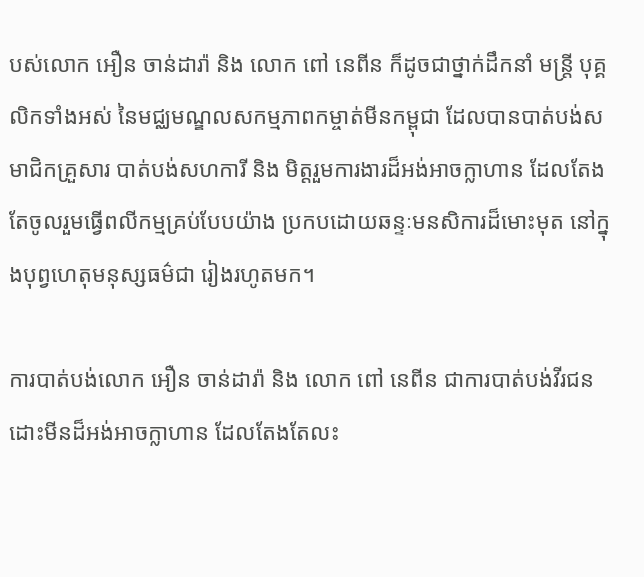បស់លោក អឿន ចាន់ដារ៉ា និង លោក ពៅ នេពីន ក៏ដូចជាថ្នាក់ដឹកនាំ មន្ត្រី បុគ្គលិកទាំងអស់ នៃមជ្ឈមណ្ឌលសកម្មភាពកម្ចាត់មីនកម្ពុជា ដែលបានបាត់បង់សមាជិកគ្រួសារ បាត់បង់សហការី និង មិត្តរួមការងារដ៏អង់អាចក្លាហាន ដែលតែងតែចូលរួមធ្វើពលីកម្មគ្រប់បែបយ៉ាង ប្រកបដោយឆន្ទៈមនសិការដ៏មោះមុត នៅក្នុងបុព្វហេតុមនុស្សធម៌ជា រៀងរហូតមក។

ការបាត់បង់លោក អឿន ចាន់ដារ៉ា និង លោក ពៅ នេពីន ជាការបាត់បង់វីរជនដោះមីនដ៏អង់អាចក្លាហាន ដែលតែងតែលះ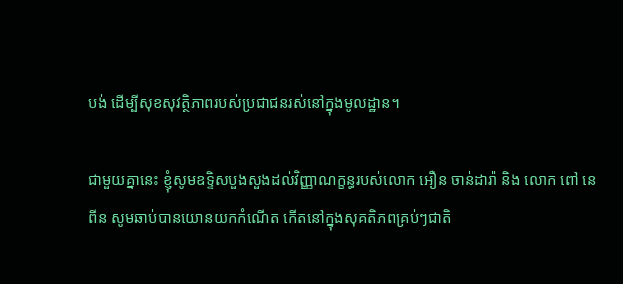បង់ ដើម្បីសុខសុវត្ថិភាពរបស់ប្រជាជនរស់នៅក្នុងមូលដ្ឋាន។

ជាមួយគ្នានេះ ខ្ញុំសូមឧទ្ទិសបួងសួងដល់វិញ្ញាណក្ខន្ធរបស់លោក អឿន ចាន់ដារ៉ា និង លោក ពៅ នេពីន សូមឆាប់បានយោនយកកំណើត កើតនៅក្នុងសុគតិភពគ្រប់ៗជាតិ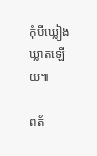កុំបីឃ្លៀងឃ្លាតឡើយ៕

ពត័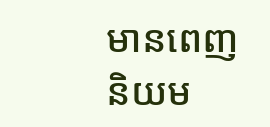មានពេញនិយម